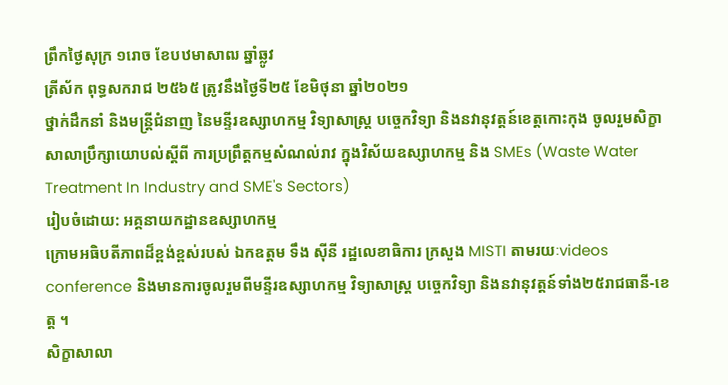ព្រឹកថ្ងៃសុក្រ ១រោច ខែបឋមាសាឍ ឆ្នាំឆ្លូវ
ត្រីស័ក ពុទ្ធសករាជ ២៥៦៥ ត្រូវនឹងថ្ងៃទី២៥ ខែមិថុនា ឆ្នាំ២០២១
ថ្នាក់ដឹកនាំ និងមន្ត្រីជំនាញ នៃមន្ទីរឧស្សាហកម្ម វិទ្យាសាស្រ្ត បច្ចេកវិទ្យា និងនវានុវត្តន៍ខេត្តកោះកុង ចូលរួមសិក្ខាសាលាប្រឹក្សាយោបល់ស្តីពី ការប្រព្រឹត្តកម្មសំណល់រាវ ក្នុងវិស័យឧស្សាហកម្ម និង SMEs (Waste Water Treatment In Industry and SME's Sectors)
រៀបចំដោយ: អគ្គនាយកដ្ឋានឧស្សាហកម្ម
ក្រោមអធិបតីភាពដ៏ខ្ពង់ខ្ពស់របស់ ឯកឧត្តម ទឹង ស៊ីនី រដ្ឋលេខាធិការ ក្រសួង MISTI តាមរយៈvideos conference និងមានការចូលរួមពីមន្ទីរឧស្សាហកម្ម វិទ្យាសាស្រ្ត បច្ចេកវិទ្យា និងនវានុវត្តន៍ទាំង២៥រាជធានី-ខេត្ត ។
សិក្ខាសាលា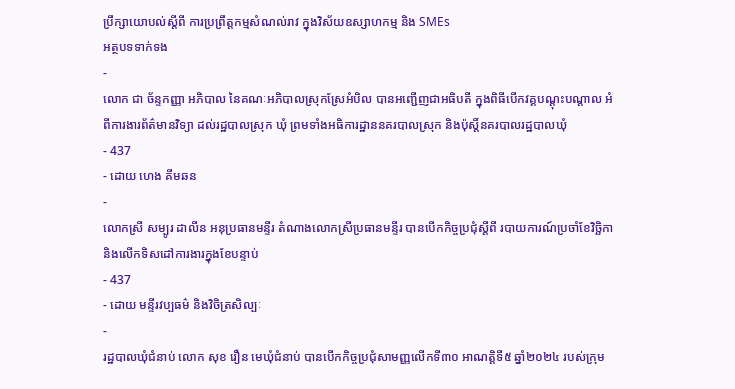ប្រឹក្សាយោបល់ស្តីពី ការប្រព្រឹត្តកម្មសំណល់រាវ ក្នុងវិស័យឧស្សាហកម្ម និង SMEs
អត្ថបទទាក់ទង
-
លោក ជា ច័ន្ទកញ្ញា អភិបាល នៃគណៈអភិបាលស្រុកស្រែអំបិល បានអញ្ជើញជាអធិបតី ក្នុងពិធីបើកវគ្គបណ្តុះបណ្តាល អំពីការងារព័ត៌មានវិទ្យា ដល់រដ្ឋបាលស្រុក ឃុំ ព្រមទាំងអធិការដ្ឋាននគរបាលស្រុក និងប៉ុស្តិ៍នគរបាលរដ្ឋបាលឃុំ
- 437
- ដោយ ហេង គីមឆន
-
លោកស្រី សម្បូរ ដាលីន អនុប្រធានមន្ទីរ តំណាងលោកស្រីប្រធានមន្ទីរ បានបេីកកិច្ចប្រជុំស្ដីពី របាយការណ៍ប្រចាំខែវិច្ឆិកា និងលេីកទិសដៅការងារក្នុងខែបន្ទាប់
- 437
- ដោយ មន្ទីរវប្បធម៌ និងវិចិត្រសិល្បៈ
-
រដ្ឋបាលឃុំជំនាប់ លោក សុខ រឿន មេឃុំជំនាប់ បានបើកកិច្ចប្រជុំសាមញ្ញលើកទី៣០ អាណត្តិទី៥ ឆ្នាំ២០២៤ របស់ក្រុម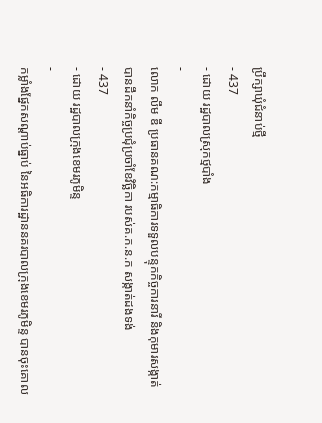ប្រឹក្សាឃុំជំនាប់ថ្មី
- 437
- ដោយ រដ្ឋបាលស្រុកថ្មបាំង
-
លោក លឹម ឌី ប្រធានគណ:កម្មាធិការទទួលបន្ទុកកិច្ចការនារី និងកុមារសង្កាត់ បានដឹកនាំកិច្ចប្រជុំប្រចាំខែវិច្ឆិកា របស់គ.ក.ន.ក សង្កាត់ដងទង់
- 437
- ដោយ រដ្ឋបាលក្រុងខេមរភូមិន្ទ
-
កម្លាំងផ្នែកសណ្តាប់ធ្នាប់ នៃអធិការដ្ឋាននគរបាលក្រុងខេមរភូមិន្ទ បានចុះគោល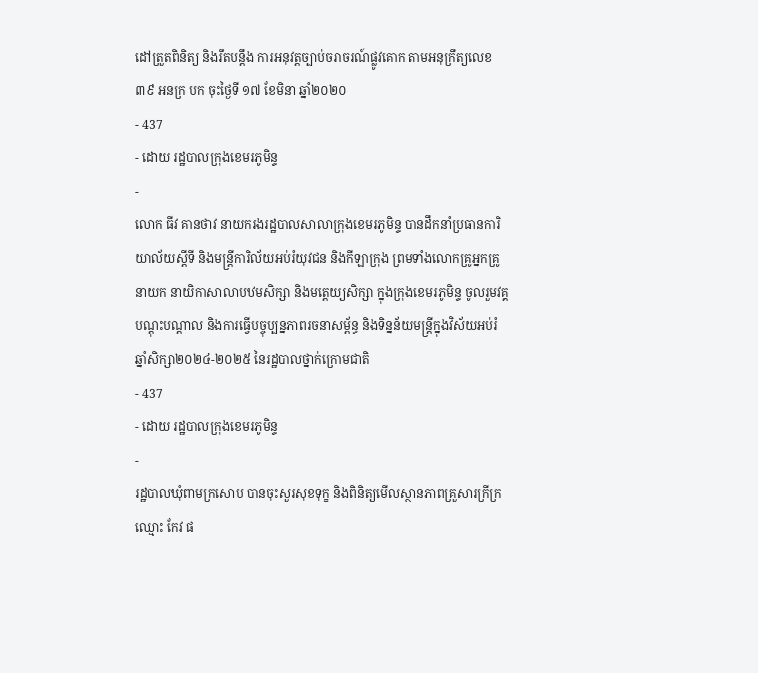ដៅត្រួតពិនិត្យ និងរឹតបន្តឹង ការអនុវត្តច្បាប់ចរាចរណ៍ផ្លូវគោក តាមអនុក្រឹត្យលេខ ៣៩ អនក្រ បក ចុះថ្ងៃទី ១៧ ខែមិនា ឆ្នាំ២០២០
- 437
- ដោយ រដ្ឋបាលក្រុងខេមរភូមិន្ទ
-
លោក ធីវ គានថាវ នាយករងរដ្ឋបាលសាលាក្រុងខេមរភូមិន្ទ បានដឹកនាំប្រធានការិយាល័យស្ដីទី និងមន្ត្រីការិល័យអប់រំយុវជន និងកីឡាក្រុង ព្រមទាំងលោកគ្រូអ្នកគ្រូ នាយក នាយិកាសាលាបឋមសិក្សា និងមត្តេយ្យសិក្សា ក្នុងក្រុងខេមរភូមិន្ទ ចូលរួមវគ្គបណ្ដុះបណ្ដាល និងការធ្វើបច្ចុប្បន្នភាពរចនាសម្ព័ន្ធ និងទិន្នន័យមន្ត្រីក្នុងវិស័យអប់រំ ឆ្នាំសិក្សា២០២៤-២០២៥ នៃរដ្ឋបាលថ្នាក់ក្រោមជាតិ
- 437
- ដោយ រដ្ឋបាលក្រុងខេមរភូមិន្ទ
-
រដ្ឋបាលឃុំពាមក្រសោប បានចុះសួរសុខទុក្ខ និងពិនិត្យមើលស្ថានភាពគ្រួសារក្រីក្រ ឈ្មោះ កែវ ផ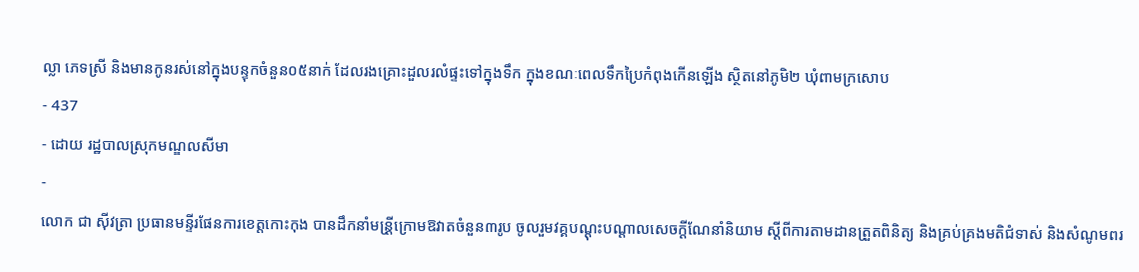ល្លា ភេទស្រី និងមានកូនរស់នៅក្នុងបន្ទុកចំនួន០៥នាក់ ដែលរងគ្រោះដួលរលំផ្ទះទៅក្នុងទឹក ក្នុងខណៈពេលទឹកប្រៃកំពុងកើនឡើង ស្ថិតនៅភូមិ២ ឃុំពាមក្រសោប
- 437
- ដោយ រដ្ឋបាលស្រុកមណ្ឌលសីមា
-
លោក ជា សុីវត្រា ប្រធានមន្ទីរផែនការខេត្តកោះកុង បានដឹកនាំមន្រី្តក្រោមឱវាតចំនួន៣រូប ចូលរួមវគ្គបណ្តុះបណ្តាលសេចក្តីណែនាំនិយាម ស្តីពីការតាមដានត្រួតពិនិត្យ និងគ្រប់គ្រងមតិជំទាស់ និងសំណូមពរ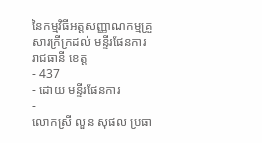នៃកម្មវិធីអត្តសញ្ញាណកម្មគ្រួសារក្រីក្រដល់ មន្ទីរផែនការរាជធានី ខេត្ត
- 437
- ដោយ មន្ទីរផែនការ
-
លោកស្រី លួន សុផល ប្រធា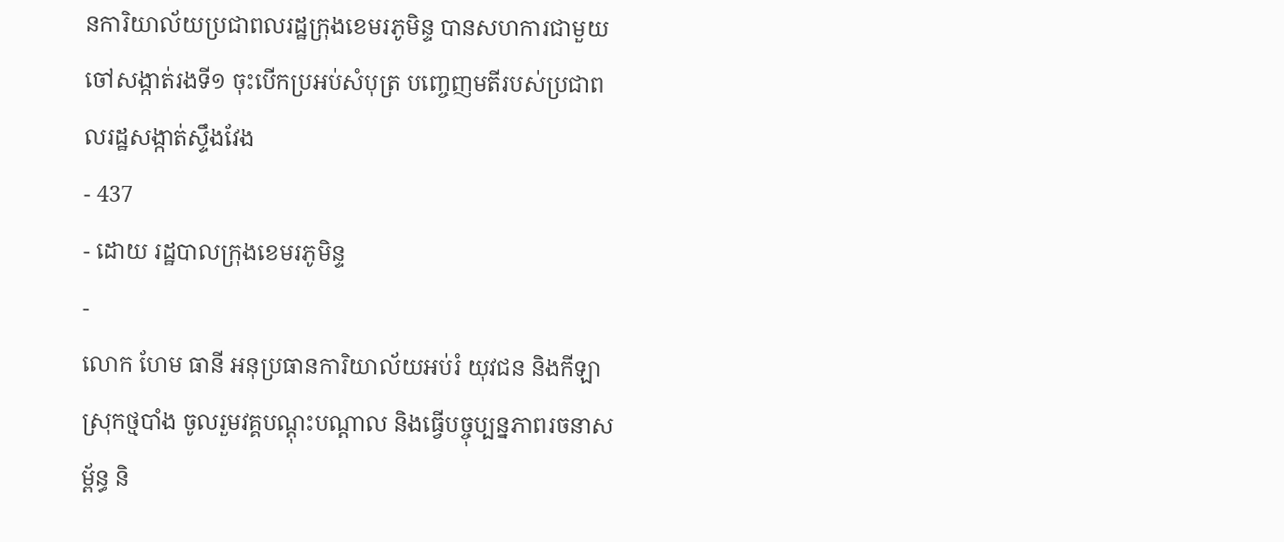នការិយាល័យប្រជាពលរដ្ឋក្រុងខេមរភូមិន្ទ បានសហការជាមួយចៅសង្កាត់រងទី១ ចុះបើកប្រអប់សំបុត្រ បញ្ចេញមតីរបស់ប្រជាពលរដ្ឋសង្កាត់ស្ទឹងវែង
- 437
- ដោយ រដ្ឋបាលក្រុងខេមរភូមិន្ទ
-
លោក ហែម ធានី អនុប្រធានការិយាល័យអប់រំ យុវជន និងកីឡាស្រុកថ្មបាំង ចូលរួមវគ្គបណ្តុះបណ្តាល និងធ្វើបច្ចុប្បន្នភាពរចនាសម្ព័ន្ធ និ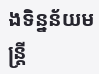ងទិន្នន័យមន្ត្រី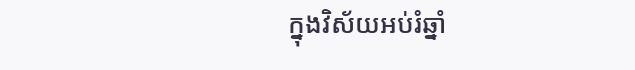ក្នុងវិស័យអប់រំឆ្នាំ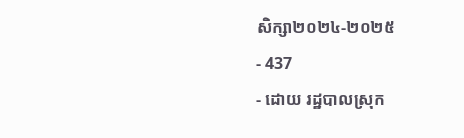សិក្សា២០២៤-២០២៥
- 437
- ដោយ រដ្ឋបាលស្រុក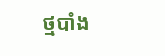ថ្មបាំង